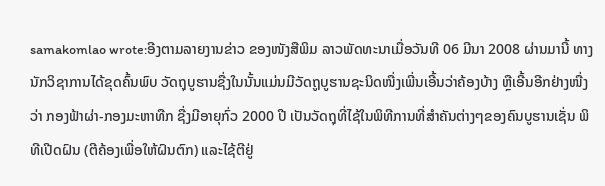samakomlao wrote:ອີງຕາມລາຍງານຂ່າວ ຂອງໜັງສືພິມ ລາວພັດທະນາເມື່ອວັນທີ 06 ມີນາ 2008 ຜ່ານມານີ້ ທາງນັກວິຊາການໄດ້ຂຸດຄົ້ນພົບ ວັດຖຸບູຮານຊື່ງໃນນັ້ນແມ່ນມີວັດຖູບູຮານຊະນິດໜື່ງເພີ່ນເອີ້ນວ່າຄ້ອງບ້າງ ຫຼືເອີ້ນອີກຢ່າງໜື່ງວ່າ ກອງຟ້າຜ່າ-ກອງມະຫາທືກ ຊື່ງມີອາຍຸກົ່ວ 2000 ປີ ເປັນວັດຖຸທີ່ໄຊ້ໃນພິທີການທີ່ສຳຄັນຕ່າງໆຂອງຄົນບູຮານເຊັ່ນ ພິທີເປີດຝົນ (ຕີຄ້ອງເພື່ອໃຫ້ຝົນຕົກ) ແລະໄຊ້ຕີຢູ່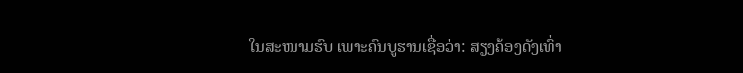ໃນສະໜາມຮົບ ເພາະຄົນບູຮານເຊື່ອວ່າ: ສຽງຄ້ອງດັງເທົ່າ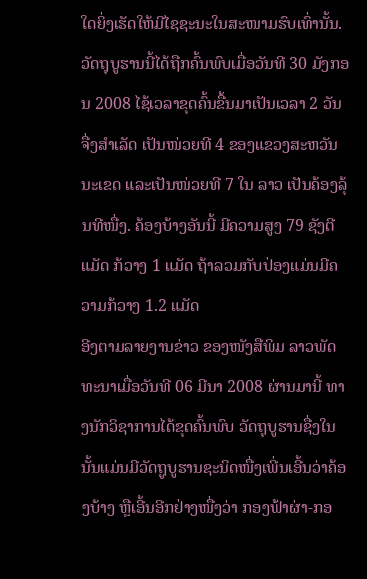ໃດຍິ່ງເຮັດໃຫ້ມີໄຊຊະນະໃນສະໜາມຮົບເທົ່ານັ້ນ. ວັດຖຸບູຮານນີ້ໄດ້ຖືກຄົ້ນພົບເມື່ອວັນທີ 30 ມັງກອນ 2008 ໄຊ້ເວລາຂຸດຄົ້ນຂື້ນມາເປັນເວລາ 2 ວັນຈື່ງສຳເລັດ ເປັນໜ່ວຍທີ 4 ຂອງແຂວງສະຫວັນນະເຂດ ແລະເປັນໜ່ວຍທີ 7 ໃນ ລາວ ເປັນຄ້ອງລຸ້ນທີໜື່ງ. ຄ້ອງບ້າງອັນນີ້ ມີຄວາມສູງ 79 ຊັງຕີແມັດ ກ້ວາງ 1 ແມັດ ຖ້າລວມກັບປ່ອງແມ່ນມີຄວາມກ້ວາງ 1.2 ແມັດ
ອີງຕາມລາຍງານຂ່າວ ຂອງໜັງສືພິມ ລາວພັດທະນາເມື່ອວັນທີ 06 ມີນາ 2008 ຜ່ານມານີ້ ທາງນັກວິຊາການໄດ້ຂຸດຄົ້ນພົບ ວັດຖຸບູຮານຊື່ງໃນນັ້ນແມ່ນມີວັດຖູບູຮານຊະນິດໜື່ງເພີ່ນເອີ້ນວ່າຄ້ອງບ້າງ ຫຼືເອີ້ນອີກຢ່າງໜື່ງວ່າ ກອງຟ້າຜ່າ-ກອ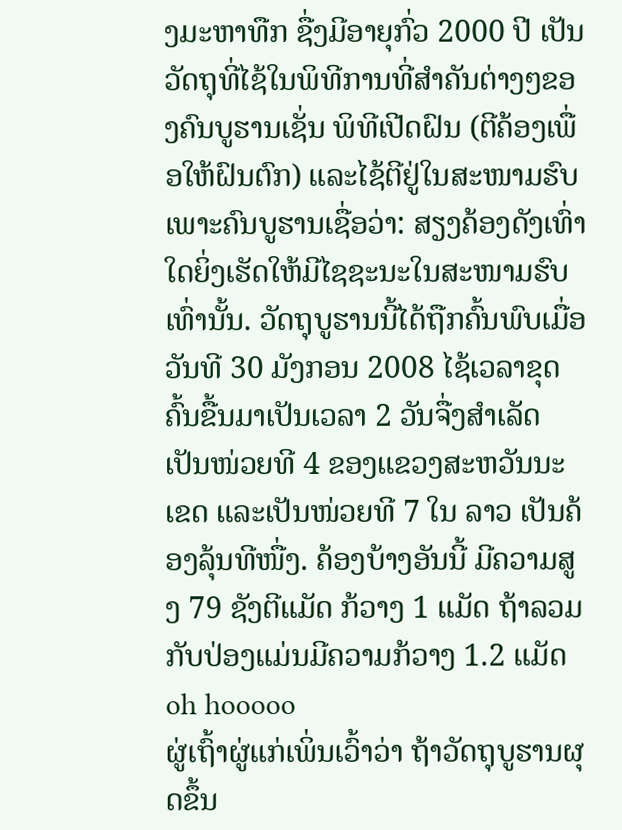ງມະຫາທືກ ຊື່ງມີອາຍຸກົ່ວ 2000 ປີ ເປັນວັດຖຸທີ່ໄຊ້ໃນພິທີການທີ່ສຳຄັນຕ່າງໆຂອງຄົນບູຮານເຊັ່ນ ພິທີເປີດຝົນ (ຕີຄ້ອງເພື່ອໃຫ້ຝົນຕົກ) ແລະໄຊ້ຕີຢູ່ໃນສະໜາມຮົບ ເພາະຄົນບູຮານເຊື່ອວ່າ: ສຽງຄ້ອງດັງເທົ່າໃດຍິ່ງເຮັດໃຫ້ມີໄຊຊະນະໃນສະໜາມຮົບເທົ່ານັ້ນ. ວັດຖຸບູຮານນີ້ໄດ້ຖືກຄົ້ນພົບເມື່ອວັນທີ 30 ມັງກອນ 2008 ໄຊ້ເວລາຂຸດຄົ້ນຂື້ນມາເປັນເວລາ 2 ວັນຈື່ງສຳເລັດ ເປັນໜ່ວຍທີ 4 ຂອງແຂວງສະຫວັນນະເຂດ ແລະເປັນໜ່ວຍທີ 7 ໃນ ລາວ ເປັນຄ້ອງລຸ້ນທີໜື່ງ. ຄ້ອງບ້າງອັນນີ້ ມີຄວາມສູງ 79 ຊັງຕີແມັດ ກ້ວາງ 1 ແມັດ ຖ້າລວມກັບປ່ອງແມ່ນມີຄວາມກ້ວາງ 1.2 ແມັດ
oh hooooo
ຜູ່ເຖົ້າຜູ່ແກ່ເພິ່ນເວົ້າວ່າ ຖ້າວັດຖຸບູຮານຜຸດຂຶ້ນ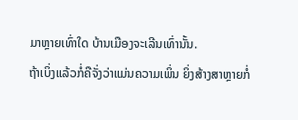ມາຫຼາຍເທົ່າໃດ ບ້ານເມືອງຈະເລີນເທົ່ານັ້ນ.
ຖ້າເບິ່ງແລ້ວກໍ່ຄືຈັ່ງວ່າແມ່ນຄວາມເພິ່ນ ຍິ່ງສ້າງສາຫຼາຍກໍ່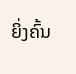ຍິ່ງຄົ້ນ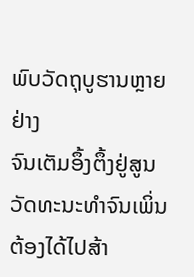ພົບວັດຖຸບູຮານຫຼາຍຢ່າງ
ຈົນເຕັມອຶ້ງຕຶ້ງຢູ່ສູນວັດທະນະທໍາຈົນເພິ່ນຕ້ອງໄດ້ໄປສ້າ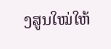ງສູນໃໝ່ໃຫ້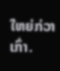ໃຫຍ່ກ່ວາເກົ່າ.